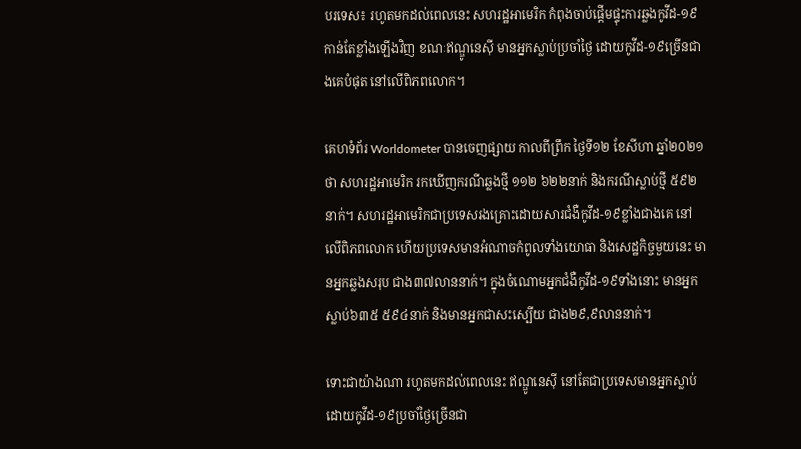បរទេស៖ រហូតមកដល់ពេលនេះ សហរដ្ឋអាមេរិក កំពុងចាប់ផ្ដើមផ្ទុះការឆ្លងកូវីដ-១៩កាន់តែខ្លាំងឡើងវិញ ខណៈឥណ្ឌូនេស៊ី មានអ្នកស្លាប់ប្រចាំថ្ងៃ ដោយកូវីដ-១៩ច្រើនជាងគេបំផុត នៅលើពិភពលោក។

គេហទំព័រ Worldometer បានចេញផ្សាយ កាលពីព្រឹក ថ្ងៃទី១២ ខែសីហា ឆ្នាំ២០២១ ថា សហរដ្ឋអាមេរិក រកឃើញករណីឆ្លងថ្មី ១១២ ៦២២នាក់ និងករណីស្លាប់ថ្មី ៥៩២នាក់។ សហរដ្ឋអាមេរិកជាប្រទេសរងគ្រោះដោយសារជំងឺកូវីដ-១៩ខ្លាំងជាងគេ នៅលើពិភពលោក ហើយប្រទេសមានអំណាចកំពូលទាំងយោធា និងសេដ្ឋកិច្ចមួយនេះ មានអ្នកឆ្លងសរុប ជាង៣៧លាននាក់។ ក្នុងចំណោមអ្នកជំងឺកូវីដ-១៩ទាំងនោះ មានអ្នកស្លាប់៦៣៥ ៥៩៤នាក់ និងមានអ្នកជាសះស្បើយ ជាង២៩,៩លាននាក់។

ទោះជាយ៉ាងណា រហូតមកដល់ពេលនេះ ឥណ្ឌូនេស៊ី នៅតែជាប្រទេសមានអ្នកស្លាប់ដោយកូវីដ-១៩ប្រចាំថ្ងៃច្រើនជា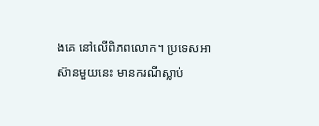ងគេ នៅលើពិភពលោក។ ប្រទេសអាស៊ានមួយនេះ មានករណីស្លាប់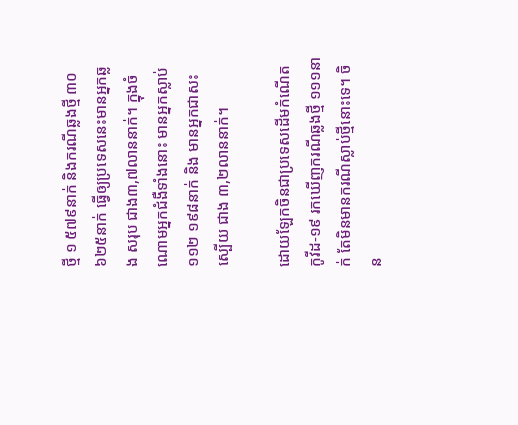ថ្មី ១ ៥៧៩នាក់ និងករណីឆ្លងថ្មី ៣០ ៦២៥នាក់ ធ្វើឲ្យប្រទេសនេះមានអ្នកឆ្លង សរុប ជាង៣,៧លាននាក់។ ក្នុងចំណោមអ្នកជំងឺទាំងនោះ មានអ្នកស្លាប់១១២ ១៩៨នាក់ និង មានអ្នកជាសះស្បើយ ជាង ៣,២លាននាក់។

ដោយឡែកចិនជាប្រទេសដើមកំណើតកូវីដ-១៩ រកឃើញករណីឆ្លងថ្មី ១១១នាក់ តែមិនមានករណីស្លាប់ថ្មីនោះទេ។ ចិន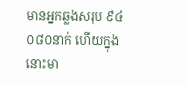មានអ្នកឆ្លងសរុប ៩៤ ០៨០នាក់ ហើយក្នុងនោះមា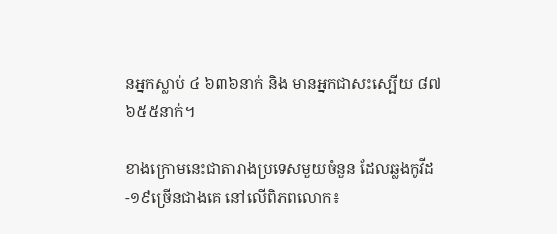នអ្នកស្លាប់ ៤ ៦៣៦នាក់ និង មានអ្នកជាសះស្បើយ ៨៧ ៦៥៥នាក់។

ខាងក្រោមនេះជាតារាងប្រទេសមួយចំនួន ដែលឆ្លងកូវីដ-១៩ច្រើនជាងគេ នៅលើពិភពលោក៖